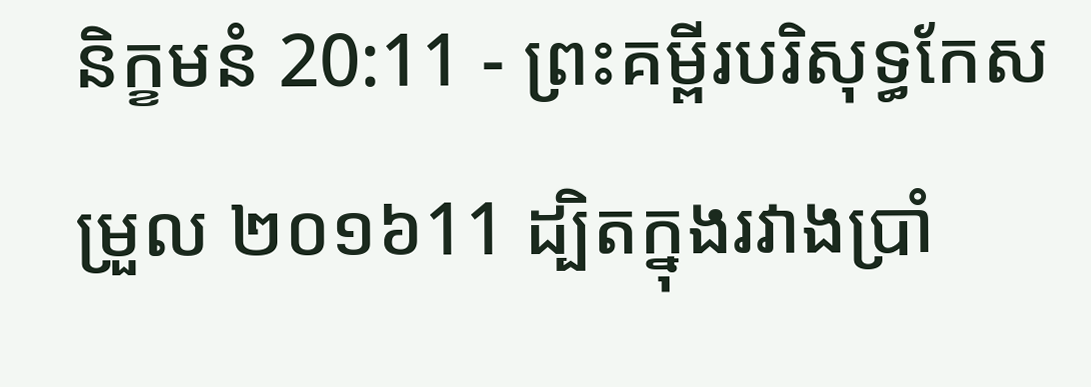និក្ខមនំ 20:11 - ព្រះគម្ពីរបរិសុទ្ធកែសម្រួល ២០១៦11 ដ្បិតក្នុងរវាងប្រាំ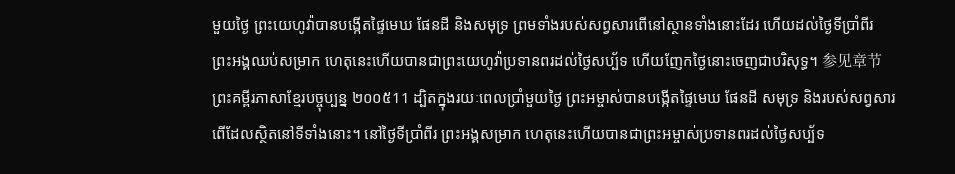មួយថ្ងៃ ព្រះយេហូវ៉ាបានបង្កើតផ្ទៃមេឃ ផែនដី និងសមុទ្រ ព្រមទាំងរបស់សព្វសារពើនៅស្ថានទាំងនោះដែរ ហើយដល់ថ្ងៃទីប្រាំពីរ ព្រះអង្គឈប់សម្រាក ហេតុនេះហើយបានជាព្រះយេហូវ៉ាប្រទានពរដល់ថ្ងៃសប្ប័ទ ហើយញែកថ្ងៃនោះចេញជាបរិសុទ្ធ។ 参见章节ព្រះគម្ពីរភាសាខ្មែរបច្ចុប្បន្ន ២០០៥11 ដ្បិតក្នុងរយៈពេលប្រាំមួយថ្ងៃ ព្រះអម្ចាស់បានបង្កើតផ្ទៃមេឃ ផែនដី សមុទ្រ និងរបស់សព្វសារពើដែលស្ថិតនៅទីទាំងនោះ។ នៅថ្ងៃទីប្រាំពីរ ព្រះអង្គសម្រាក ហេតុនេះហើយបានជាព្រះអម្ចាស់ប្រទានពរដល់ថ្ងៃសប្ប័ទ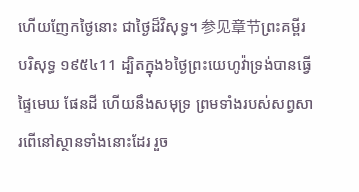ហើយញែកថ្ងៃនោះ ជាថ្ងៃដ៏វិសុទ្ធ។ 参见章节ព្រះគម្ពីរបរិសុទ្ធ ១៩៥៤11 ដ្បិតក្នុង៦ថ្ងៃព្រះយេហូវ៉ាទ្រង់បានធ្វើផ្ទៃមេឃ ផែនដី ហើយនឹងសមុទ្រ ព្រមទាំងរបស់សព្វសារពើនៅស្ថានទាំងនោះដែរ រួច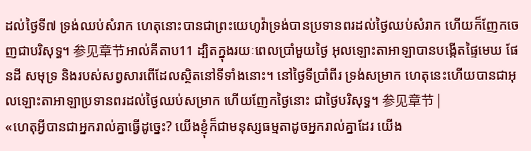ដល់ថ្ងៃទី៧ ទ្រង់ឈប់សំរាក ហេតុនោះបានជាព្រះយេហូវ៉ាទ្រង់បានប្រទានពរដល់ថ្ងៃឈប់សំរាក ហើយក៏ញែកចេញជាបរិសុទ្ធ។ 参见章节អាល់គីតាប11 ដ្បិតក្នុងរយៈពេលប្រាំមួយថ្ងៃ អុលឡោះតាអាឡាបានបង្កើតផ្ទៃមេឃ ផែនដី សមុទ្រ និងរបស់សព្វសារពើដែលស្ថិតនៅទីទាំងនោះ។ នៅថ្ងៃទីប្រាំពីរ ទ្រង់សម្រាក ហេតុនេះហើយបានជាអុលឡោះតាអាឡាប្រទានពរដល់ថ្ងៃឈប់សម្រាក ហើយញែកថ្ងៃនោះ ជាថ្ងៃបរិសុទ្ធ។ 参见章节 |
«ហេតុអ្វីបានជាអ្នករាល់គ្នាធ្វើដូច្នេះ? យើងខ្ញុំក៏ជាមនុស្សធម្មតាដូចអ្នករាល់គ្នាដែរ យើង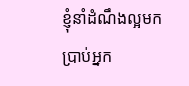ខ្ញុំនាំដំណឹងល្អមកប្រាប់អ្នក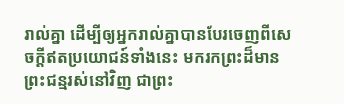រាល់គ្នា ដើម្បីឲ្យអ្នករាល់គ្នាបានបែរចេញពីសេចក្ដីឥតប្រយោជន៍ទាំងនេះ មករកព្រះដ៏មានព្រះជន្មរស់នៅវិញ ជាព្រះ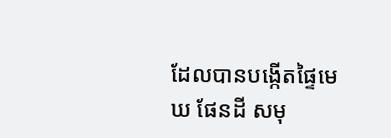ដែលបានបង្កើតផ្ទៃមេឃ ផែនដី សមុ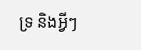ទ្រ និងអ្វីៗ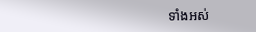ទាំងអស់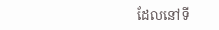ដែលនៅទី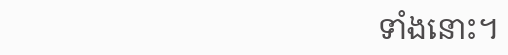ទាំងនោះ។